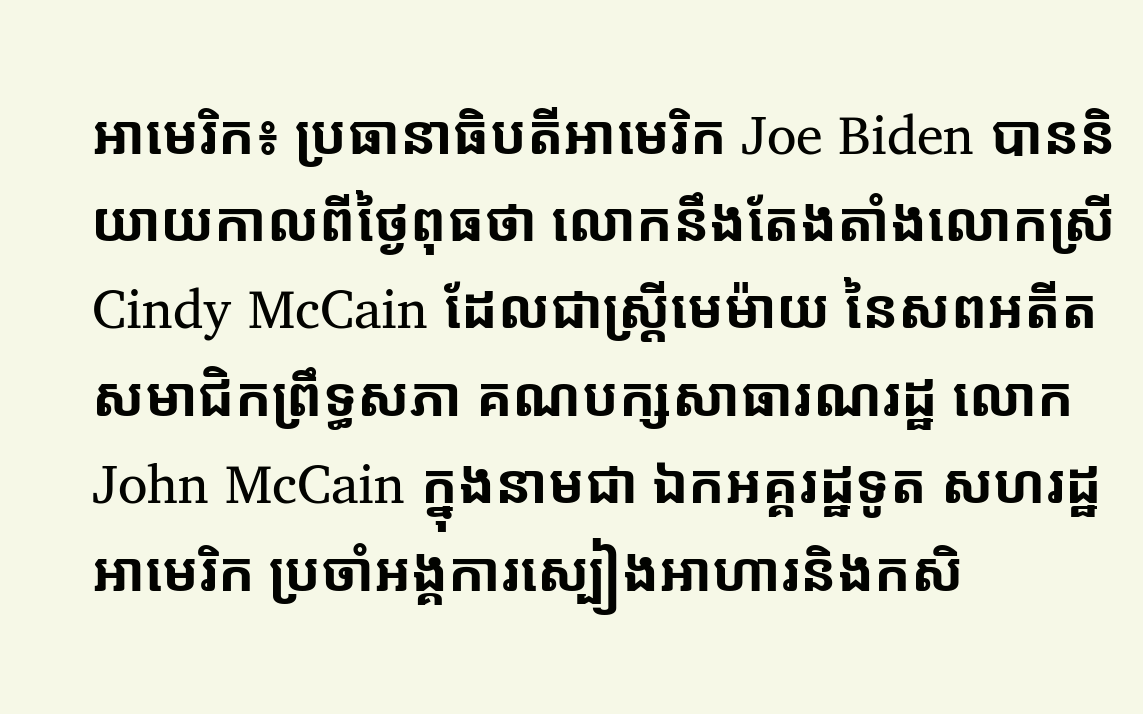អាមេរិក៖ ប្រធានាធិបតីអាមេរិក Joe Biden បាននិយាយកាលពីថ្ងៃពុធថា លោកនឹងតែងតាំងលោកស្រី Cindy McCain ដែលជាស្ត្រីមេម៉ាយ នៃសពអតីតសមាជិកព្រឹទ្ធសភា គណបក្សសាធារណរដ្ឋ លោក John McCain ក្នុងនាមជា ឯកអគ្គរដ្ឋទូត សហរដ្ឋអាមេរិក ប្រចាំអង្គការស្បៀងអាហារនិងកសិ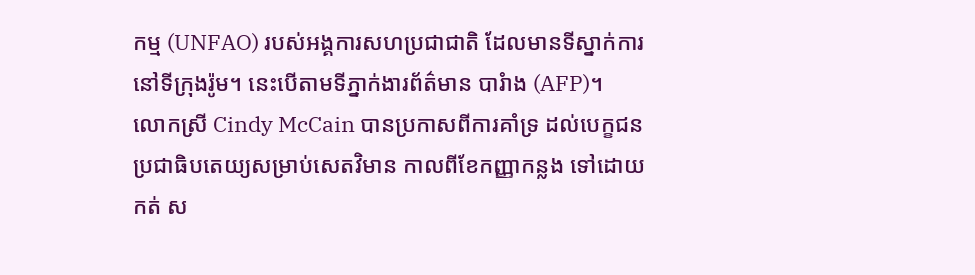កម្ម (UNFAO) របស់អង្គការសហប្រជាជាតិ ដែលមានទីស្នាក់ការ នៅទីក្រុងរ៉ូម។ នេះបើតាមទីភ្នាក់ងារព័ត៌មាន បារំាង (AFP)។
លោកស្រី Cindy McCain បានប្រកាសពីការគាំទ្រ ដល់បេក្ខជន ប្រជាធិបតេយ្យសម្រាប់សេតវិមាន កាលពីខែកញ្ញាកន្លង ទៅដោយកត់ ស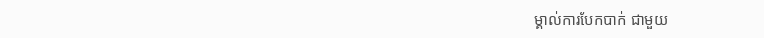ម្គាល់ការបែកបាក់ ជាមួយ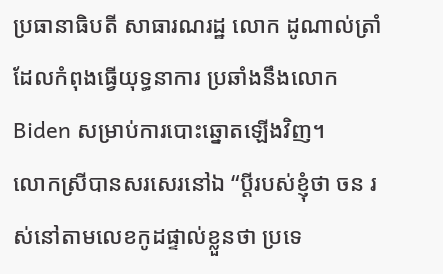ប្រធានាធិបតី សាធារណរដ្ឋ លោក ដូណាល់ត្រាំ ដែលកំពុងធ្វើយុទ្ធនាការ ប្រឆាំងនឹងលោក Biden សម្រាប់ការបោះឆ្នោតឡើងវិញ។
លោកស្រីបានសរសេរនៅឯ “ប្តីរបស់ខ្ញុំថា ចន រស់នៅតាមលេខកូដផ្ទាល់ខ្លួនថា ប្រទេ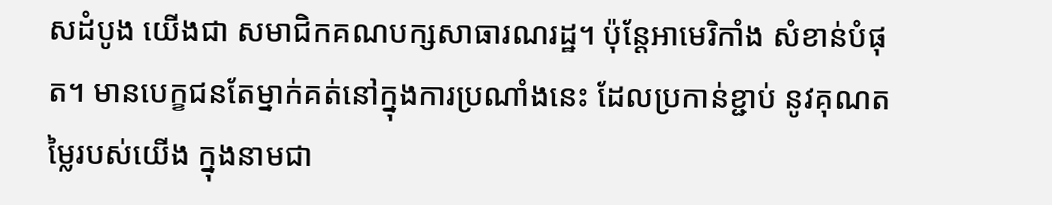សដំបូង យើងជា សមាជិកគណបក្សសាធារណរដ្ឋ។ ប៉ុន្តែអាមេរិកាំង សំខាន់បំផុត។ មានបេក្ខជនតែម្នាក់គត់នៅក្នុងការប្រណាំងនេះ ដែលប្រកាន់ខ្ជាប់ នូវគុណតម្លៃរបស់យើង ក្នុងនាមជា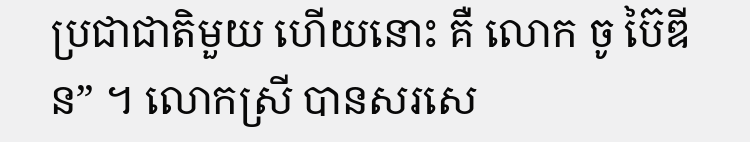ប្រជាជាតិមួយ ហើយនោះ គឺ លោក ចូ ប៊ៃឌីន” ។ លោកស្រី បានសរសេ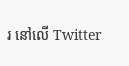រ នៅលើ Twitter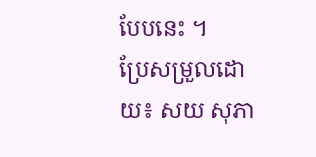បែបនេះ ។
ប្រែសម្រួលដោយ៖ សយ សុភា